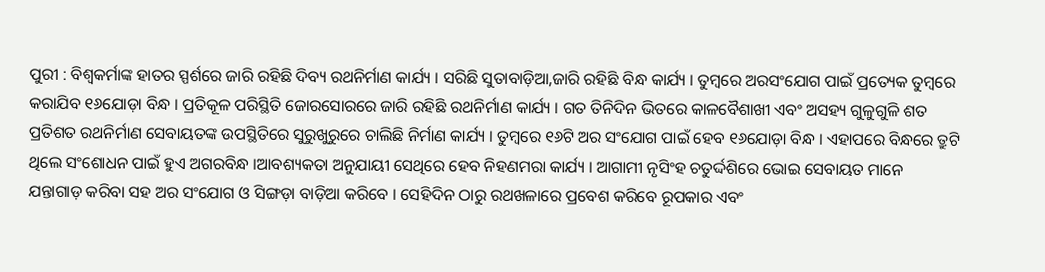ପୁରୀ : ବିଶ୍ୱକର୍ମାଙ୍କ ହାତର ସ୍ପର୍ଶରେ ଜାରି ରହିଛି ଦିବ୍ୟ ରଥନିର୍ମାଣ କାର୍ଯ୍ୟ । ସରିଛି ସୁତାବାଡ଼ିଆ,ଜାରି ରହିଛି ବିନ୍ଧ କାର୍ଯ୍ୟ । ତୁମ୍ବରେ ଅରସଂଯୋଗ ପାଇଁ ପ୍ରତ୍ୟେକ ତୁମ୍ବରେ କରାଯିବ ୧୬ଯୋଡ଼ା ବିନ୍ଧ । ପ୍ରତିକୂଳ ପରିସ୍ଥିତି ଜୋରସୋରରେ ଜାରି ରହିଛି ରଥନିର୍ମାଣ କାର୍ଯ୍ୟ । ଗତ ତିନିଦିନ ଭିତରେ କାଳବୈଶାଖୀ ଏବଂ ଅସହ୍ୟ ଗୁଳୁଗୁଳି ଶତ ପ୍ରତିଶତ ରଥନିର୍ମାଣ ସେବାୟତଙ୍କ ଉପସ୍ଥିତିରେ ସୁରୁଖୁରୁରେ ଚାଲିଛି ନିର୍ମାଣ କାର୍ଯ୍ୟ । ତୁମ୍ବରେ ୧୬ଟି ଅର ସଂଯୋଗ ପାଇଁ ହେବ ୧୬ଯୋଡ଼ା ବିନ୍ଧ । ଏହାପରେ ବିନ୍ଧରେ ତ୍ରୁଟି ଥିଲେ ସଂଶୋଧନ ପାଇଁ ହୁଏ ଅଗରବିନ୍ଧ ।ଆବଶ୍ୟକତା ଅନୁଯାୟୀ ସେଥିରେ ହେବ ନିହଣମରା କାର୍ଯ୍ୟ । ଆଗାମୀ ନୃସିଂହ ଚତୁର୍ଦ୍ଦଶିରେ ଭୋଇ ସେବାୟତ ମାନେ ଯନ୍ତାଗାଡ଼ କରିବା ସହ ଅର ସଂଯୋଗ ଓ ସିଙ୍ଗଡ଼ା ବାଡ଼ିଆ କରିବେ । ସେହିଦିନ ଠାରୁ ରଥଖଳାରେ ପ୍ରବେଶ କରିବେ ରୂପକାର ଏବଂ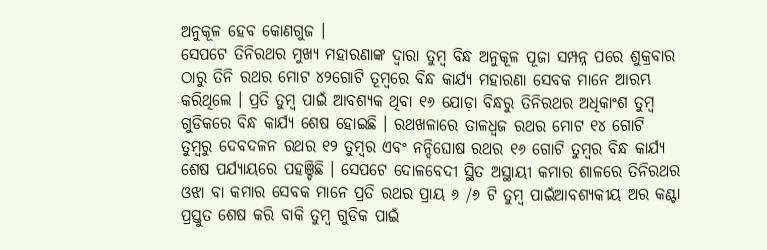ଅନୁକୂଳ ହେବ କୋଣଗୁଜ ।
ସେପଟେ ତିନିରଥର ମୁଖ୍ୟ ମହାରଣାଙ୍କ ଦ୍ୱାରା ତୁମ୍ବ ବିନ୍ଧ ଅନୁକୂଳ ପୂଜା ସମ୍ପନ୍ନ ପରେ ଶୁକ୍ରବାର ଠାରୁ ତିନି ରଥର ମୋଟ ୪୨ଗୋଟି ତୂମ୍ବରେ ବିନ୍ଧ କାର୍ଯ୍ୟ ମହାରଣା ସେବକ ମାନେ ଆରମ୍ଭ କରିଥିଲେ । ପ୍ରତି ତୁମ୍ବ ପାଇଁ ଆବଶ୍ୟକ ଥିବା ୧୬ ଯୋଡ଼ା ବିନ୍ଧରୁ ତିନିରଥର ଅଧିକାଂଶ ତୁମ୍ବ ଗୁଡିକରେ ବିନ୍ଧ କାର୍ଯ୍ୟ ଶେଷ ହୋଇଛି । ରଥଖଳାରେ ତାଳଧ୍ୱଜ ରଥର ମୋଟ ୧୪ ଗୋଟି ତୁମ୍ବରୁ ଦେବଦଳନ ରଥର ୧୨ ତୁମ୍ବର ଏବଂ ନନ୍ଦିଘୋଷ ରଥର ୧୬ ଗୋଟି ତୁମ୍ବର ବିନ୍ଧ କାର୍ଯ୍ୟ ଶେଷ ପର୍ଯ୍ୟାୟରେ ପହଞ୍ଚିଛି । ସେପଟେ ଦୋଳବେଦୀ ସ୍ଥିତ ଅସ୍ଥାୟୀ କମାର ଶାଳରେ ତିନିରଥର ଓଝା ବା କମାର ସେବକ ମାନେ ପ୍ରତି ରଥର ପ୍ରାୟ ୬ /୬ ଟି ତୁମ୍ବ ପାଇଁଆବଶ୍ୟକୀୟ ଅର କଣ୍ଟା ପ୍ରସ୍ତୁତ ଶେଷ କରି ବାକି ତୁମ୍ବ ଗୁଡିକ ପାଇଁ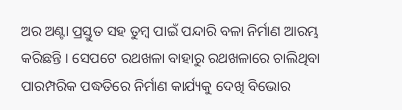ଅର ଅଣ୍ଟା ପ୍ରସ୍ତୁତ ସହ ତୁମ୍ବ ପାଇଁ ପନ୍ଦାରି ବଳା ନିର୍ମାଣ ଆରମ୍ଭ କରିଛନ୍ତି । ସେପଟେ ରଥଖଳା ବାହାରୁ ରଥଖଳାରେ ଚାଲିଥିବା ପାରମ୍ପରିକ ପଦ୍ଧତିରେ ନିର୍ମାଣ କାର୍ଯ୍ୟକୁ ଦେଖି ବିଭୋର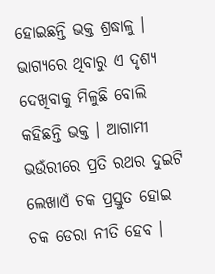ହୋଇଛନ୍ତି ଭକ୍ତ ଶ୍ରଦ୍ଧାଳୁ । ଭାଗ୍ୟରେ ଥିବାରୁ ଏ ଦୃଶ୍ୟ ଦେଖିବାକୁ ମିଳୁଛି ବୋଲି କହିଛନ୍ତି ଭକ୍ତ । ଆଗାମୀ ଭଉଁରୀରେ ପ୍ରତି ରଥର ଦୁଇଟି ଲେଖାଏଁ ଚକ ପ୍ରସ୍ତୁତ ହୋଇ ଚକ ଡେରା ନୀତି ହେବ ।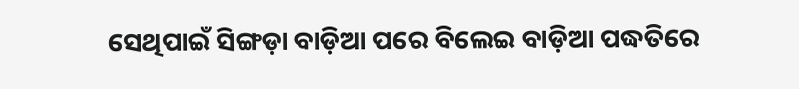ସେଥିପାଇଁ ସିଙ୍ଗଡ଼ା ବାଡ଼ିଆ ପରେ ବିଲେଇ ବାଡ଼ିଆ ପଦ୍ଧତିରେ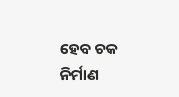ହେବ ଚକ ନିର୍ମାଣ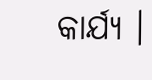କାର୍ଯ୍ୟ ।